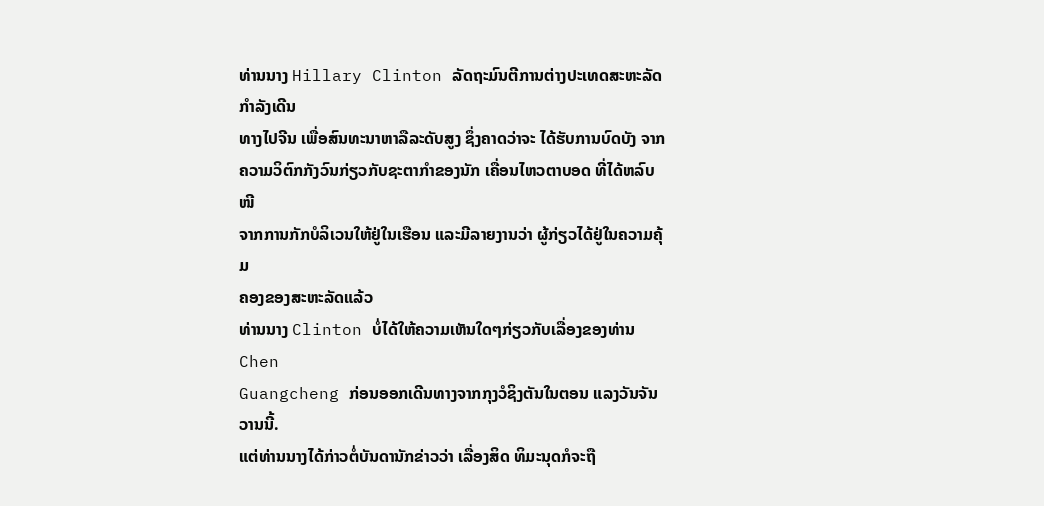ທ່ານນາງ Hillary Clinton ລັດຖະມົນຕີການຕ່າງປະເທດສະຫະລັດ ກໍາລັງເດີນ
ທາງໄປຈີນ ເພື່ອສົນທະນາຫາລືລະດັບສູງ ຊຶ່ງຄາດວ່າຈະ ໄດ້ຮັບການບົດບັງ ຈາກ
ຄວາມວິຕົກກັງວົນກ່ຽວກັບຊະຕາກໍາຂອງນັກ ເຄື່ອນໄຫວຕາບອດ ທີ່ໄດ້ຫລົບໜີ
ຈາກການກັກບໍລິເວນໃຫ້ຢູ່ໃນເຮືອນ ແລະມີລາຍງານວ່າ ຜູ້ກ່ຽວໄດ້ຢູ່ໃນຄວາມຄຸ້ມ
ຄອງຂອງສະຫະລັດແລ້ວ
ທ່ານນາງ Clinton ບໍ່ໄດ້ໃຫ້ຄວາມເຫັນໃດໆກ່ຽວກັບເລື່ອງຂອງທ່ານ Chen
Guangcheng ກ່ອນອອກເດີນທາງຈາກກຸງວໍຊິງຕັນໃນຕອນ ແລງວັນຈັນວານນີ້.
ແຕ່ທ່ານນາງໄດ້ກ່າວຕໍ່ບັນດານັກຂ່າວວ່າ ເລື່ອງສິດ ທິມະນຸດກໍຈະຖື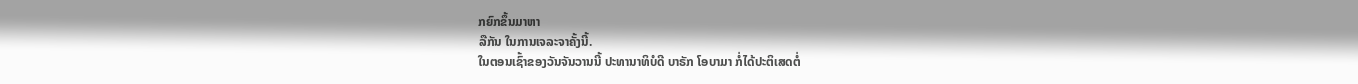ກຍົກຂຶ້ນມາຫາ
ລືກັນ ໃນການເຈລະຈາຄັ້ງນີ້.
ໃນຕອນເຊົ້າຂອງວັນຈັນວານນີ້ ປະທານາທິບໍດີ ບາຣັກ ໂອບາມາ ກໍ່ໄດ້ປະຕິເສດຕໍ່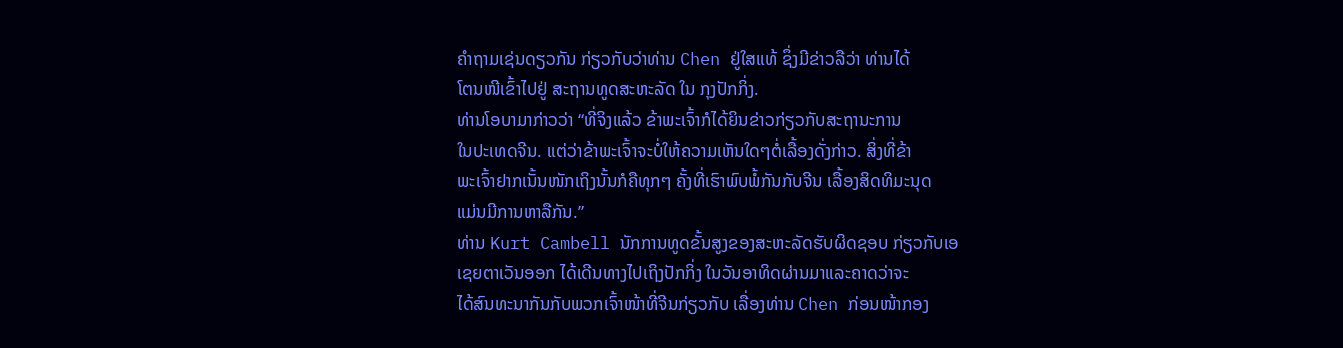ຄໍາຖາມເຊ່ນດຽວກັນ ກ່ຽວກັບວ່າທ່ານ Chen ຢູ່ໃສແທ້ ຊຶ່ງມີຂ່າວລືວ່າ ທ່ານໄດ້
ໂຕນໜີເຂົ້າໄປຢູ່ ສະຖານທູດສະຫະລັດ ໃນ ກຸງປັກກິ່ງ.
ທ່ານໂອບາມາກ່າວວ່າ “ທີ່ຈິງແລ້ວ ຂ້າພະເຈົ້າກໍໄດ້ຍິນຂ່າວກ່ຽວກັບສະຖານະການ
ໃນປະເທດຈີນ. ແຕ່ວ່າຂ້າພະເຈົ້າຈະບໍ່ໃຫ້ຄວາມເຫັນໃດໆຕໍ່ເລື້ອງດັ່ງກ່າວ. ສິ່ງທີ່ຂ້າ
ພະເຈົ້າຢາກເນັ້ນໜັກເຖິງນັ້ນກໍຄືທຸກໆ ຄັ້ງທີ່ເຮົາພົບພໍ້ກັນກັບຈີນ ເລື້ອງສິດທິມະນຸດ
ແມ່ນມີການຫາລືກັນ.”
ທ່ານ Kurt Cambell ນັກການທູດຂັ້ນສູງຂອງສະຫະລັດຮັບຜິດຊອບ ກ່ຽວກັບເອ
ເຊຍຕາເວັນອອກ ໄດ້ເດີນທາງໄປເຖິງປັກກິ່ງ ໃນວັນອາທິດຜ່ານມາແລະຄາດວ່າຈະ
ໄດ້ສົນທະນາກັນກັບພວກເຈົ້າໜ້າທີ່ຈີນກ່ຽວກັບ ເລື່ອງທ່ານ Chen ກ່ອນໜ້າກອງ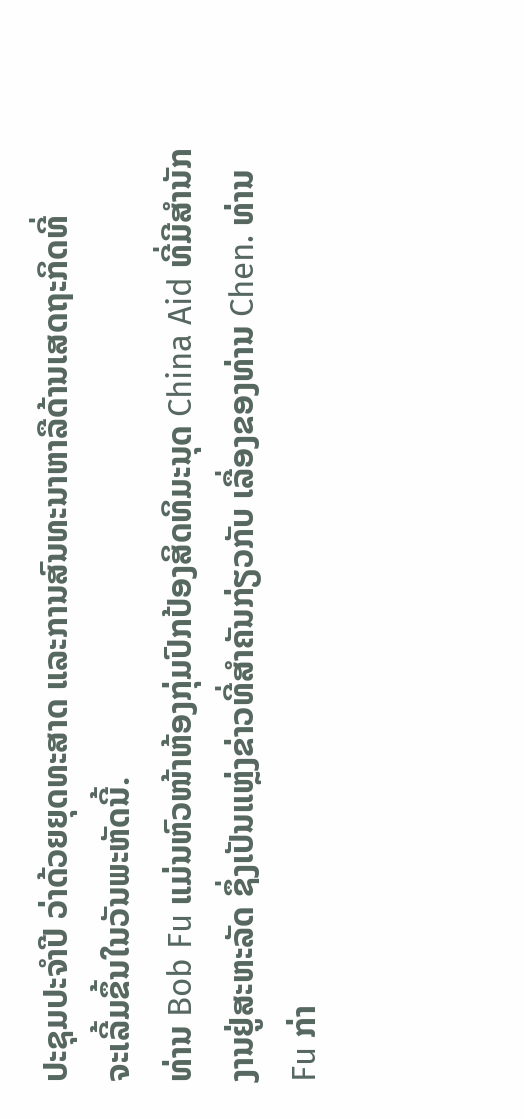ປະຊຸມປະຈໍາປີ ວ່າດ້ວຍຍຸດທະສາດ ແລະການສົນທະນາຫາລືດ້ານເສດຖະກິດທີ່
ຈະເລີ້ມຂຶ້ນໃນວັນພະຫັດນີ້.
ທ່ານ Bob Fu ແມ່ນຫົວໜ້າຫ້ອງກຸ່ມປົກປ້ອງສິດທິມະນຸດ China Aid ທີ່ມີສຳນັກ
ງານຢູ່ສະຫະລັດ ຊຶ່ງເປັນແຫຼ່ງຂ່າວທີ່ສຳຄັນກ່ຽວກັບ ເລື່ອງຂອງທ່ານ Chen. ທ່ານ
Fu ກ່າ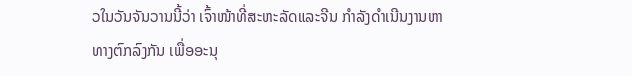ວໃນວັນຈັນວານນີ້ວ່າ ເຈົ້າໜ້າທີ່ສະຫະລັດແລະຈີນ ກຳລັງດຳເນີນງານຫາ
ທາງຕົກລົງກັນ ເພື່ອອະນຸ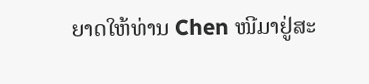ຍາດໃຫ້ທ່ານ Chen ໜີມາຢູ່ສະ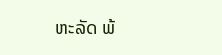ຫະລັດ ພ້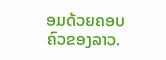ອມດ້ວຍຄອບ
ຄົວຂອງລາວ.